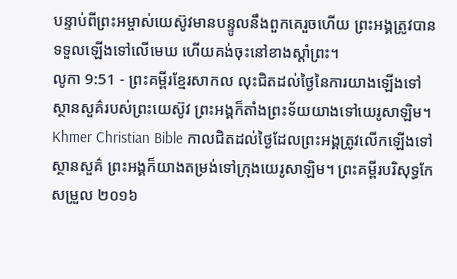បន្ទាប់ពីព្រះអម្ចាស់យេស៊ូវមានបន្ទូលនឹងពួកគេរួចហើយ ព្រះអង្គត្រូវបានទទួលឡើងទៅលើមេឃ ហើយគង់ចុះនៅខាងស្ដាំព្រះ។
លូកា 9:51 - ព្រះគម្ពីរខ្មែរសាកល លុះជិតដល់ថ្ងៃនៃការយាងឡើងទៅស្ថានសួគ៌របស់ព្រះយេស៊ូវ ព្រះអង្គក៏តាំងព្រះទ័យយាងទៅយេរូសាឡិម។ Khmer Christian Bible កាលជិតដល់ថ្ងៃដែលព្រះអង្គត្រូវលើកឡើងទៅស្ថានសួគ៌ ព្រះអង្គក៏យាងតម្រង់ទៅក្រុងយេរូសាឡិម។ ព្រះគម្ពីរបរិសុទ្ធកែសម្រួល ២០១៦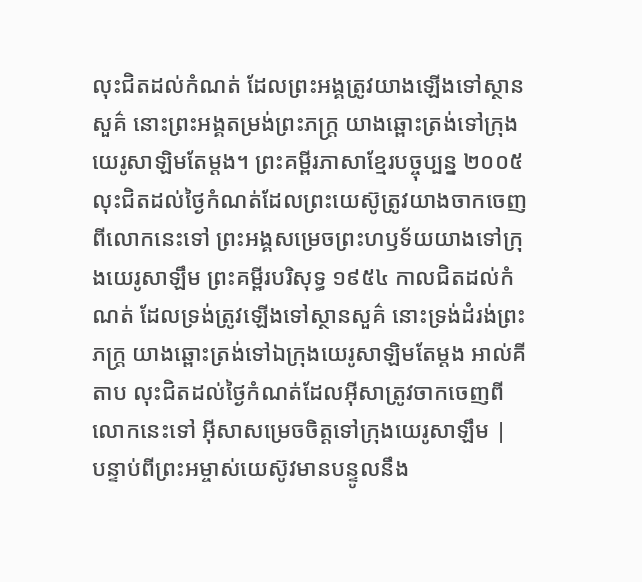លុះជិតដល់កំណត់ ដែលព្រះអង្គត្រូវយាងឡើងទៅស្ថានសួគ៌ នោះព្រះអង្គតម្រង់ព្រះភក្ត្រ យាងឆ្ពោះត្រង់ទៅក្រុងយេរូសាឡិមតែម្តង។ ព្រះគម្ពីរភាសាខ្មែរបច្ចុប្បន្ន ២០០៥ លុះជិតដល់ថ្ងៃកំណត់ដែលព្រះយេស៊ូត្រូវយាងចាកចេញពីលោកនេះទៅ ព្រះអង្គសម្រេចព្រះហឫទ័យយាងទៅក្រុងយេរូសាឡឹម ព្រះគម្ពីរបរិសុទ្ធ ១៩៥៤ កាលជិតដល់កំណត់ ដែលទ្រង់ត្រូវឡើងទៅស្ថានសួគ៌ នោះទ្រង់ដំរង់ព្រះភក្ត្រ យាងឆ្ពោះត្រង់ទៅឯក្រុងយេរូសាឡិមតែម្តង អាល់គីតាប លុះជិតដល់ថ្ងៃកំណត់ដែលអ៊ីសាត្រូវចាកចេញពីលោកនេះទៅ អ៊ីសាសម្រេចចិត្តទៅក្រុងយេរូសាឡឹម |
បន្ទាប់ពីព្រះអម្ចាស់យេស៊ូវមានបន្ទូលនឹង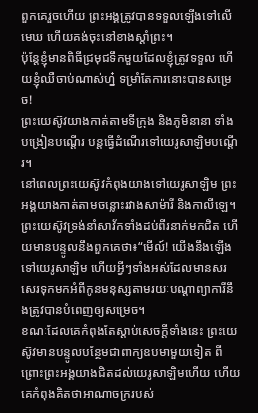ពួកគេរួចហើយ ព្រះអង្គត្រូវបានទទួលឡើងទៅលើមេឃ ហើយគង់ចុះនៅខាងស្ដាំព្រះ។
ប៉ុន្តែខ្ញុំមានពិធីជ្រមុជទឹកមួយដែលខ្ញុំត្រូវទទួល ហើយខ្ញុំឈឺចាប់ណាស់ហ្ន៎ ទម្រាំតែការនោះបានសម្រេច!
ព្រះយេស៊ូវយាងកាត់តាមទីក្រុង និងភូមិនានា ទាំងបង្រៀនបណ្ដើរ បន្តធ្វើដំណើរទៅយេរូសាឡិមបណ្ដើរ។
នៅពេលព្រះយេស៊ូវកំពុងយាងទៅយេរូសាឡិម ព្រះអង្គយាងកាត់តាមចន្លោះរវាងសាម៉ារី និងកាលីឡេ។
ព្រះយេស៊ូវទ្រង់នាំសាវ័កទាំងដប់ពីរនាក់មកជិត ហើយមានបន្ទូលនឹងពួកគេថា៖“មើល៍! យើងនឹងឡើងទៅយេរូសាឡិម ហើយអ្វីៗទាំងអស់ដែលមានសរសេរទុកមកអំពីកូនមនុស្សតាមរយៈបណ្ដាព្យាការីនឹងត្រូវបានបំពេញឲ្យសម្រេច។
ខណៈដែលគេកំពុងតែស្ដាប់សេចក្ដីទាំងនេះ ព្រះយេស៊ូវមានបន្ទូលបន្ថែមជាពាក្យឧបមាមួយទៀត ពីព្រោះព្រះអង្គយាងជិតដល់យេរូសាឡិមហើយ ហើយគេកំពុងគិតថាអាណាចក្ររបស់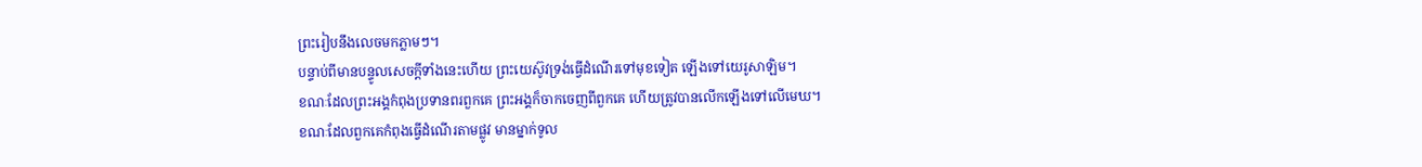ព្រះរៀបនឹងលេចមកភ្លាមៗ។
បន្ទាប់ពីមានបន្ទូលសេចក្ដីទាំងនេះហើយ ព្រះយេស៊ូវទ្រង់ធ្វើដំណើរទៅមុខទៀត ឡើងទៅយេរូសាឡិម។
ខណៈដែលព្រះអង្គកំពុងប្រទានពរពួកគេ ព្រះអង្គក៏ចាកចេញពីពួកគេ ហើយត្រូវបានលើកឡើងទៅលើមេឃ។
ខណៈដែលពួកគេកំពុងធ្វើដំណើរតាមផ្លូវ មានម្នាក់ទូល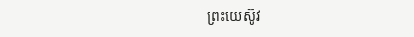ព្រះយេស៊ូវ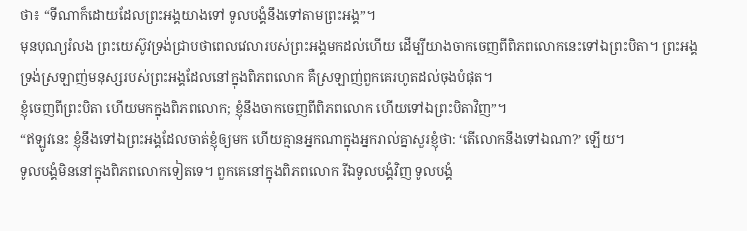ថា៖ “ទីណាក៏ដោយដែលព្រះអង្គយាងទៅ ទូលបង្គំនឹងទៅតាមព្រះអង្គ”។
មុនបុណ្យរំលង ព្រះយេស៊ូវទ្រង់ជ្រាបថាពេលវេលារបស់ព្រះអង្គមកដល់ហើយ ដើម្បីយាងចាកចេញពីពិភពលោកនេះទៅឯព្រះបិតា។ ព្រះអង្គទ្រង់ស្រឡាញ់មនុស្សរបស់ព្រះអង្គដែលនៅក្នុងពិភពលោក គឺស្រឡាញ់ពួកគេរហូតដល់ចុងបំផុត។
ខ្ញុំចេញពីព្រះបិតា ហើយមកក្នុងពិភពលោក; ខ្ញុំនឹងចាកចេញពីពិភពលោក ហើយទៅឯព្រះបិតាវិញ”។
“ឥឡូវនេះ ខ្ញុំនឹងទៅឯព្រះអង្គដែលចាត់ខ្ញុំឲ្យមក ហើយគ្មានអ្នកណាក្នុងអ្នករាល់គ្នាសួរខ្ញុំថា: ‘តើលោកនឹងទៅឯណា?’ ឡើយ។
ទូលបង្គំមិននៅក្នុងពិភពលោកទៀតទេ។ ពួកគេនៅក្នុងពិភពលោក រីឯទូលបង្គំវិញ ទូលបង្គំ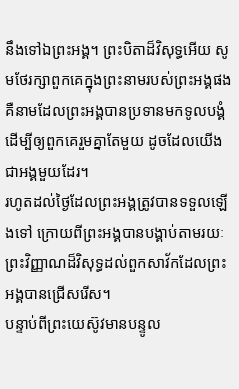នឹងទៅឯព្រះអង្គ។ ព្រះបិតាដ៏វិសុទ្ធអើយ សូមថែរក្សាពួកគេក្នុងព្រះនាមរបស់ព្រះអង្គផង គឺនាមដែលព្រះអង្គបានប្រទានមកទូលបង្គំ ដើម្បីឲ្យពួកគេរួមគ្នាតែមួយ ដូចដែលយើងជាអង្គមួយដែរ។
រហូតដល់ថ្ងៃដែលព្រះអង្គត្រូវបានទទួលឡើងទៅ ក្រោយពីព្រះអង្គបានបង្គាប់តាមរយៈព្រះវិញ្ញាណដ៏វិសុទ្ធដល់ពួកសាវ័កដែលព្រះអង្គបានជ្រើសរើស។
បន្ទាប់ពីព្រះយេស៊ូវមានបន្ទូល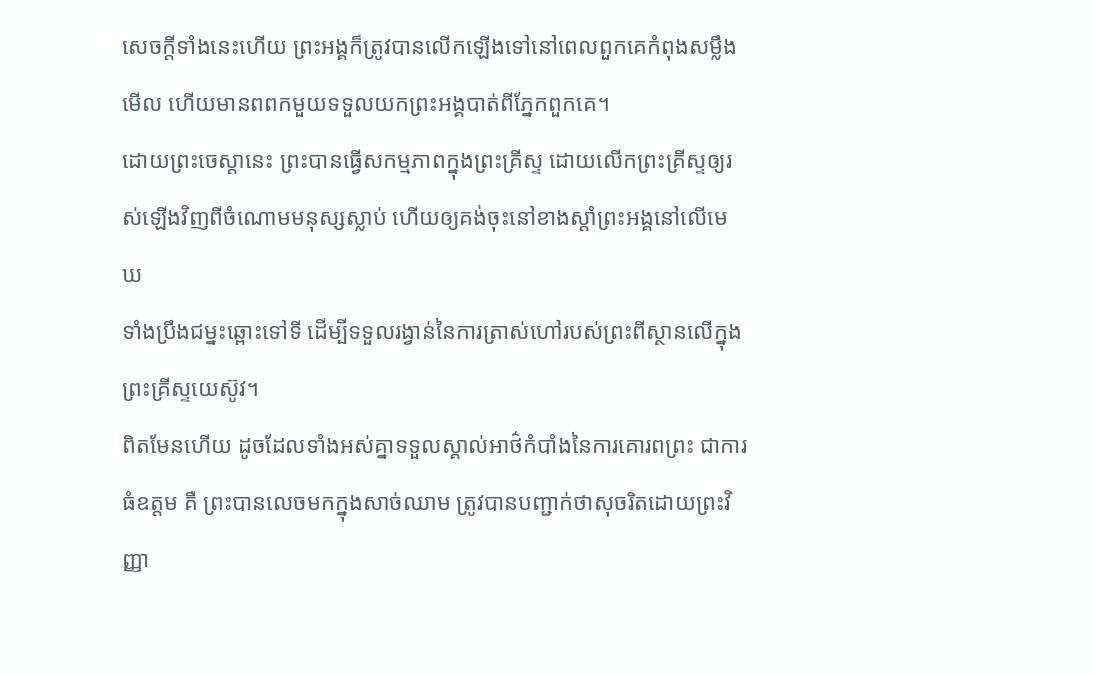សេចក្ដីទាំងនេះហើយ ព្រះអង្គក៏ត្រូវបានលើកឡើងទៅនៅពេលពួកគេកំពុងសម្លឹងមើល ហើយមានពពកមួយទទួលយកព្រះអង្គបាត់ពីភ្នែកពួកគេ។
ដោយព្រះចេស្ដានេះ ព្រះបានធ្វើសកម្មភាពក្នុងព្រះគ្រីស្ទ ដោយលើកព្រះគ្រីស្ទឲ្យរស់ឡើងវិញពីចំណោមមនុស្សស្លាប់ ហើយឲ្យគង់ចុះនៅខាងស្ដាំព្រះអង្គនៅលើមេឃ
ទាំងប្រឹងជម្នះឆ្ពោះទៅទី ដើម្បីទទួលរង្វាន់នៃការត្រាស់ហៅរបស់ព្រះពីស្ថានលើក្នុងព្រះគ្រីស្ទយេស៊ូវ។
ពិតមែនហើយ ដូចដែលទាំងអស់គ្នាទទួលស្គាល់អាថ៌កំបាំងនៃការគោរពព្រះ ជាការធំឧត្ដម គឺ ព្រះបានលេចមកក្នុងសាច់ឈាម ត្រូវបានបញ្ជាក់ថាសុចរិតដោយព្រះវិញ្ញា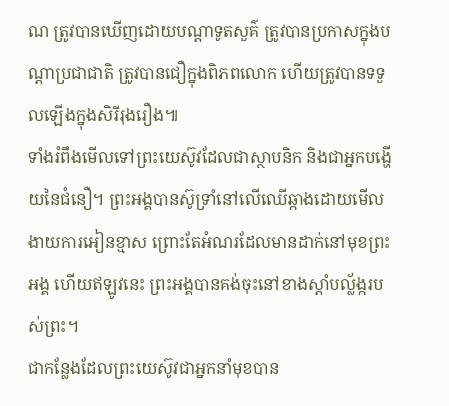ណ ត្រូវបានឃើញដោយបណ្ដាទូតសួគ៌ ត្រូវបានប្រកាសក្នុងបណ្ដាប្រជាជាតិ ត្រូវបានជឿក្នុងពិភពលោក ហើយត្រូវបានទទួលឡើងក្នុងសិរីរុងរឿង៕
ទាំងរំពឹងមើលទៅព្រះយេស៊ូវដែលជាស្ថាបនិក និងជាអ្នកបង្ហើយនៃជំនឿ។ ព្រះអង្គបានស៊ូទ្រាំនៅលើឈើឆ្កាងដោយមើលងាយការអៀនខ្មាស ព្រោះតែអំណរដែលមានដាក់នៅមុខព្រះអង្គ ហើយឥឡូវនេះ ព្រះអង្គបានគង់ចុះនៅខាងស្ដាំបល្ល័ង្ករបស់ព្រះ។
ជាកន្លែងដែលព្រះយេស៊ូវជាអ្នកនាំមុខបាន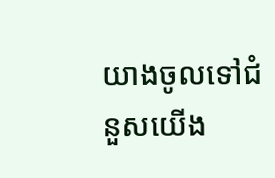យាងចូលទៅជំនួសយើង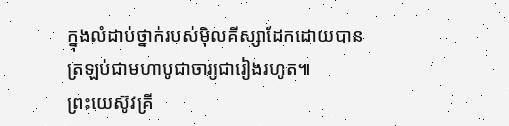ក្នុងលំដាប់ថ្នាក់របស់ម៉ិលគីស្សាដែកដោយបានត្រឡប់ជាមហាបូជាចារ្យជារៀងរហូត៕
ព្រះយេស៊ូវគ្រី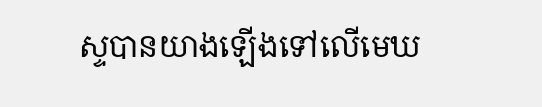ស្ទបានយាងឡើងទៅលើមេឃ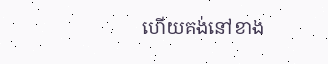ហើយគង់នៅខាង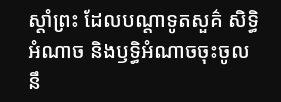ស្ដាំព្រះ ដែលបណ្ដាទូតសួគ៌ សិទ្ធិអំណាច និងឫទ្ធិអំណាចចុះចូលនឹ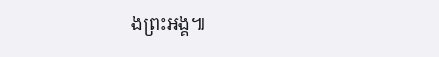ងព្រះអង្គ៕